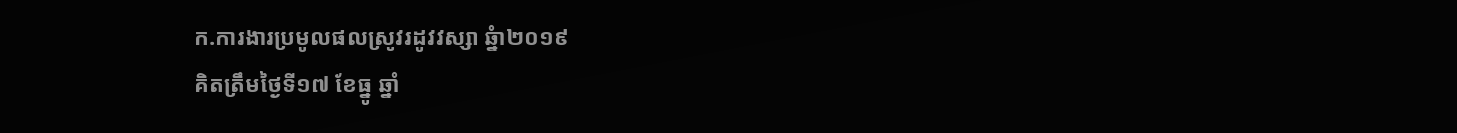ក.ការងារប្រមូលផលស្រូវរដូវវស្សា ឆ្នំា២០១៩
គិតត្រឹមថ្ងៃទី១៧ ខែធ្នូ ឆ្នាំ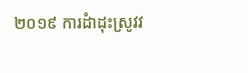២០១៩ ការដំាដុះស្រូវវ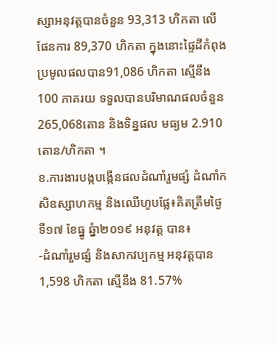ស្សាអនុវត្តបានចំនួន 93,313 ហិកតា លើផែនការ 89,370 ហិកតា ក្នុងនោះផ្ទៃដីកំពុងប្រមូលផលបាន91,086 ហិកតា ស្មើនឹង100 ភាគរយ ទទួលបានបរិមាណផលចំនួន 265,068តោន និងទិន្នផល មធ្យម 2.910 តោន/ហិកតា ។
ខ.ការងារបង្កបង្កើនផលដំណាំរួមផ្សំ ដំណាំកសិឧស្សាហកម្ម និងឈើហូបផ្លែ៖គិតត្រឹមថ្ងៃទី១៧ ខែធ្នូ ឆ្នំា២០១៩ អនុវត្ត បាន៖
-ដំណាំរួមផ្សំ និងសាកវប្បកម្ម អនុវត្តបាន 1,598 ហិកតា ស្មើនឹង 81.57%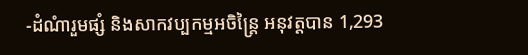-ដំណំារួមផ្សំ និងសាកវប្បកម្មអចិន្ត្រៃ អនុវត្តបាន 1,293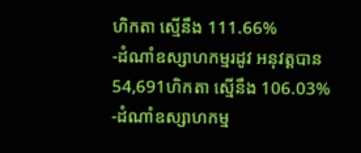ហិកតា ស្មើនឹង 111.66%
-ដំណាំឧស្សាហកម្មរដូវ អនុវត្តបាន 54,691ហិកតា ស្មើនឹង 106.03%
-ដំណាំឧស្សាហកម្ម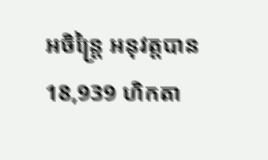អចិន្រ្តៃ អនុវត្តបាន 18,939 ហិកតា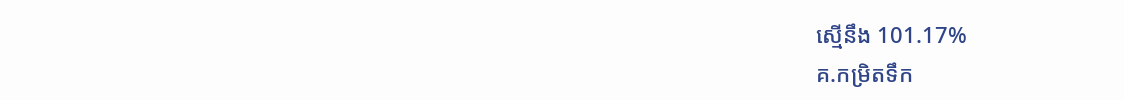ស្មើនឹង 101.17%
គ.កម្រិតទឹក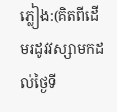ភ្លៀង:(គិតពីដើមរដូវវស្សាមកដល់ថ្ងៃទី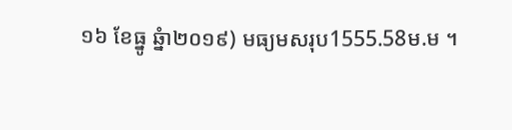១៦ ខែធ្នូ ឆ្នំា២០១៩) មធ្យមសរុប1555.58ម.ម ។